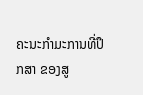ຄະນະກຳມະການທີ່ປຶກສາ ຂອງສູ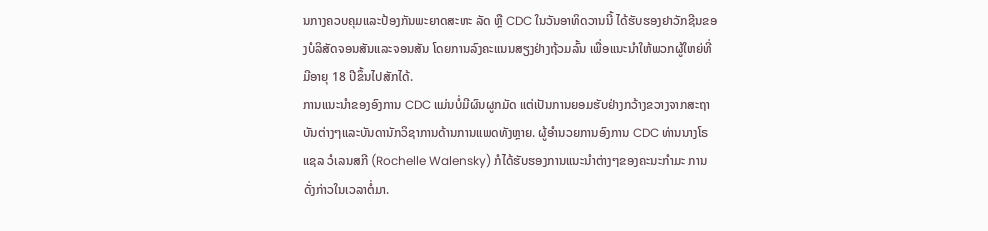ນກາງຄວບຄຸມແລະປ້ອງກັນພະຍາດສະຫະ ລັດ ຫຼື CDC ໃນວັນອາທິດວານນີ້ ໄດ້ຮັບຮອງຢາວັກຊີນຂອງບໍລິສັດຈອນສັນແລະຈອນສັນ ໂດຍການລົງຄະແນນສຽງຢ່າງຖ້ວມລົ້ນ ເພື່ອແນະນຳໃຫ້ພວກຜູ້ໃຫຍ່ທີ່ມີອາຍຸ 18 ປີຂຶ້ນໄປສັກໄດ້.
ການແນະນຳຂອງອົງການ CDC ແມ່ນບໍ່ມີຜົນຜູກມັດ ແຕ່ເປັນການຍອມຮັບຢ່າງກວ້າງຂວາງຈາກສະຖາບັນຕ່າງໆແລະບັນດານັກວິຊາການດ້ານການແພດທັງຫຼາຍ. ຜູ້ອຳນວຍການອົງການ CDC ທ່ານນາງໂຣແຊລ ວໍເລນສກີ (Rochelle Walensky) ກໍໄດ້ຮັບຮອງການແນະນຳຕ່າງໆຂອງຄະນະກຳມະ ການດັ່ງກ່າວໃນເວລາຕໍ່ມາ.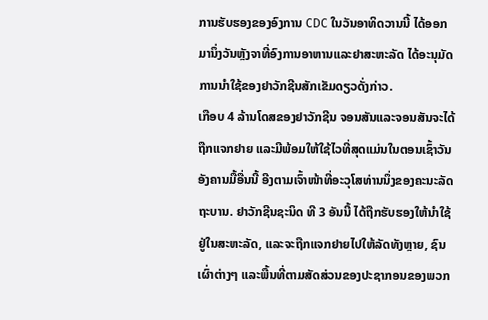ການຮັບຮອງຂອງອົງການ CDC ໃນວັນອາທິດວານນີ້ ໄດ້ອອກມານຶ່ງວັນຫຼັງຈາທີ່ອົງການອາຫານແລະຢາສະຫະລັດ ໄດ້ອະນຸມັດການນຳໃຊ້ຂອງຢາວັກຊີນສັກເຂັມດຽວດັ່ງກ່າວ.
ເກືອບ 4 ລ້ານໂດສຂອງຢາວັກຊີນ ຈອນສັນແລະຈອນສັນຈະໄດ້ຖືກແຈກຢາຍ ແລະມີພ້ອມໃຫ້ໃຊ້ໄວທີ່ສຸດແມ່ນໃນຕອນເຊົ້າວັນອັງຄານມື້ອື່ນນີ້ ອີງຕາມເຈົ້າໜ້າທີ່ອະວຸໂສທ່ານນຶ່ງຂອງຄະນະລັດຖະບານ. ຢາວັກຊີນຊະນິດ ທີ 3 ອັນນີ້ ໄດ້ຖືກຮັບຮອງໃຫ້ນຳໃຊ້ຢູ່ໃນສະຫະລັດ, ແລະຈະຖືກແຈກຢາຍໄປໃຫ້ລັດທັງຫຼາຍ, ຊົນເຜົ່າຕ່າງໆ ແລະພື້ນທີ່ຕາມສັດສ່ວນຂອງປະຊາກອນຂອງພວກ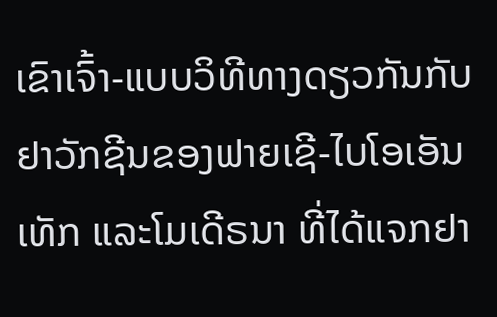ເຂົາເຈົ້າ-ແບບວິທີທາງດຽວກັນກັບຢາວັກຊີນຂອງຟາຍເຊີ-ໄບໂອເອັນເທັກ ແລະໂມເດີຣນາ ທີ່ໄດ້ແຈກຢາ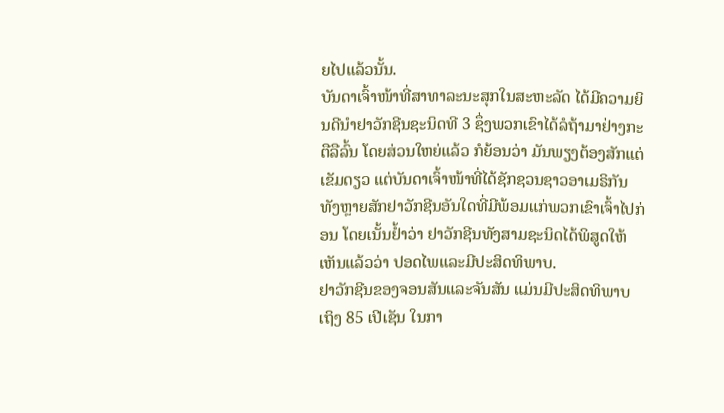ຍໄປແລ້ວນັ້ນ.
ບັນດາເຈົ້າໜ້າທີ່ສາທາລະນະສຸກໃນສະຫະລັດ ໄດ້ມີຄວາມຍິນດີນຳຢາວັກຊີນຊະນິດທີ 3 ຊຶ່ງພວກເຂົາໄດ້ລໍຖ້າມາຢ່າງກະຕືລືລົ້ນ ໂດຍສ່ວນໃຫຍ່ແລ້ວ ກໍຍ້ອນວ່າ ມັນພຽງຕ້ອງສັກແຕ່ເຂັມດຽວ ແຕ່ບັນດາເຈົ້າໜ້າທີ່ໄດ້ຊັກຊວນຊາວອາເມຣິກັນທັງຫຼາຍສັກຢາວັກຊີນອັນໃດທີ່ມີພ້ອມແກ່ພວກເຂົາເຈົ້າໄປກ່ອນ ໂດຍເນັ້ນຢ້ຳວ່າ ຢາວັກຊີນທັງສາມຊະນິດໄດ້ພິສູດໃຫ້ເຫັນແລ້ວວ່າ ປອດໄພແລະມີປະສິດທິພາບ.
ຢາວັກຊີນຂອງຈອນສັນແລະຈັນສັນ ແມ່ນມີປະສິດທິພາບເຖິງ 85 ເປີເຊັນ ໃນກາ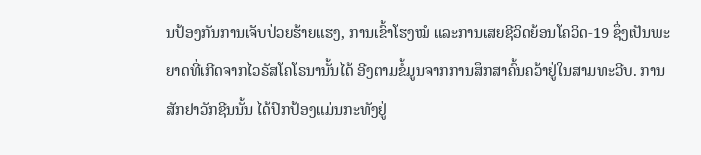ນປ້ອງກັນການເຈັບປ່ວຍຮ້າຍແຮງ, ການເຂົ້າໂຮງໝໍ ແລະການເສຍຊີວິດຍ້ອນໂຄວິດ-19 ຊຶ່ງເປັນພະຍາດທີ່ເກີດຈາກໄວຣັສໂຄໂຣນານັ້ນໄດ້ ອີງຕາມຂໍ້ມູນຈາກການສຶກສາຄົ້ນຄວ້າຢູ່ໃນສາມທະວີບ. ການສັກຢາວັກຊີນນັ້ນ ໄດ້ປົກປ້ອງແມ່ນກະທັງຢູ່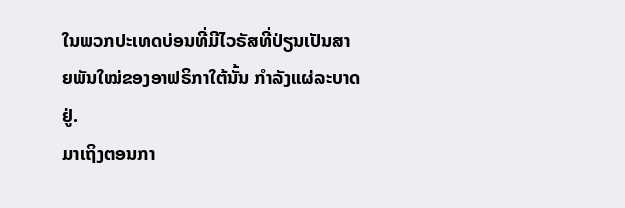ໃນພວກປະເທດບ່ອນທີ່ມີໄວຣັສທີ່ປ່ຽນເປັນສາຍພັນໃໝ່ຂອງອາຟຣິກາໃຕ້ນັ້ນ ກຳລັງແຜ່ລະບາດຢູ່.
ມາເຖິງຕອນກາ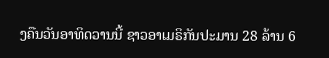ງຄືນວັນອາທິດວານນີ້ ຊາວອາເມຣິກັນປະມານ 28 ລ້ານ 6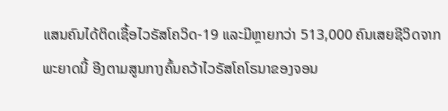ແສນຄົນໄດ້ຕິດເຊື້ອໄວຣັສໂຄວິດ-19 ແລະມີຫຼາຍກວ່າ 513,000 ຄົນເສຍຊີວິດຈາກພະຍາດນີ້ ອີງຕາມສູນກາງຄົ້ນຄວ້າໄວຣັສໂຄໂຣນາຂອງຈອນ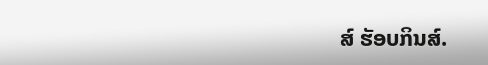ສ໌ ຮັອບກິນສ໌.